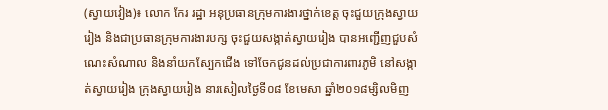(ស្វាយវៀង)៖ លោក កែរ រដ្ឋា អនុប្រធានក្រុមការងារថ្នាក់ខេត្ត ចុះជួយក្រុងស្វាយរៀង និងជាប្រធានក្រុមការងារបក្ស ចុះជួយសង្កាត់ស្វាយរៀង បានអញ្ជើញជួបសំណេះសំណាល និងនាំយកស្បែកជើង ទៅចែកជូនដល់ប្រជាការពារភូមិ នៅសង្កាត់ស្វាយរៀង ក្រុងស្វាយរៀង នារសៀលថ្ងៃទី០៨ ខែមេសា ឆ្នាំ២០១៨ម្សិលមិញ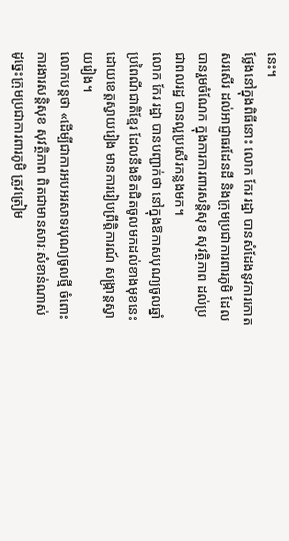នេះ។
ថ្លែងនៅក្នុងពិធីនោះ លោក កែរ រដ្ឋា បានសំដែងនូវការកោតសរសើរ ដល់អាជ្ញាធរដែនដី និងក្រុមប្រជាការពារភូមិ ដែលបានរួមចំណែក ក្នុងការការពារសន្តិសុខ សុវត្ថិភាព ដល់ប្រជាពលរដ្ឋ បានល្អប្រសើរកន្លងមក។
លោក កែរ រដ្ឋា បានបញ្ជាក់ថា នៅក្នុងឱកាសបុណ្យចូលឆ្នាំ ប្រពៃណីជាតិខ្មែរ ដែលនឹងខិតជិតចូលមកដល់ខាងមុខនេះ ដោយខេត្តស្វាយរៀង មានការរៀបព្រឹត្តិការណ៍ សង្ក្រាន្តស្វាយរៀង។
លោកបន្ដថា «ដើម្បីជាការអបអរសាទរបុណ្យចូលថ្មី ចំពោះការងារសន្តិសុខ សុវត្ថិភាព ពិតជាមានសារៈសំខាន់ណាស់ ដូច្នេះក្រុមប្រជាការពារភូមិ ត្រូវត្រៀម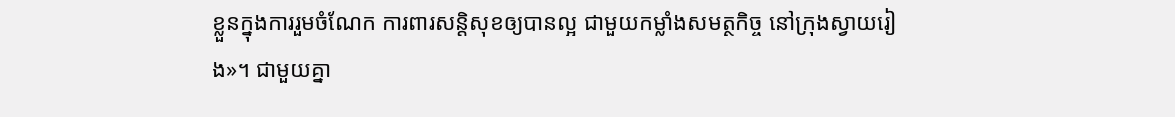ខ្លួនក្នុងការរួមចំណែក ការពារសន្តិសុខឲ្យបានល្អ ជាមួយកម្លាំងសមត្ថកិច្ច នៅក្រុងស្វាយរៀង»។ ជាមួយគ្នា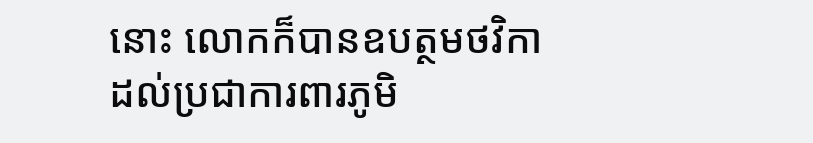នោះ លោកក៏បានឧបត្ថមថវិកា ដល់ប្រជាការពារភូមិ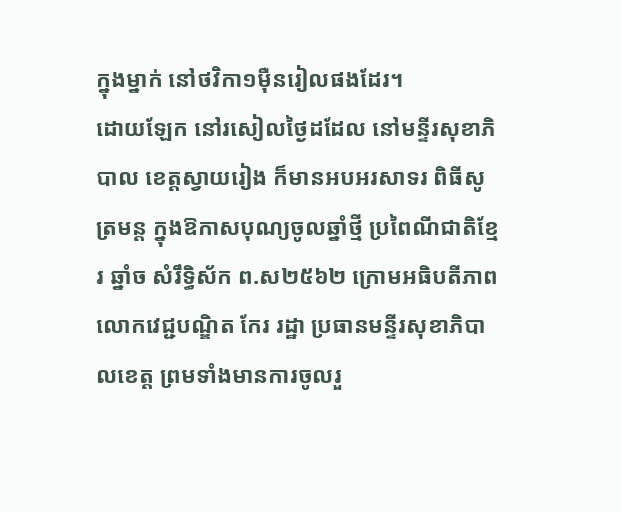ក្នុងម្នាក់ នៅថវិកា១ម៉ឺនរៀលផងដែរ។
ដោយឡែក នៅរសៀលថ្ងៃដដែល នៅមន្ទីរសុខាភិបាល ខេត្តស្វាយរៀង ក៏មានអបអរសាទរ ពិធីសូត្រមន្ត ក្នុងឱកាសបុណ្យចូលឆ្នាំថ្មី ប្រពៃណីជាតិខ្មែរ ឆ្នាំច សំរឹទ្ធិស័ក ព.ស២៥៦២ ក្រោមអធិបតីភាព លោកវេជ្ជបណ្ឌិត កែរ រដ្ឋា ប្រធានមន្ទីរសុខាភិបាលខេត្ត ព្រមទាំងមានការចូលរួ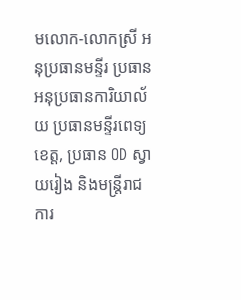មលោក-លោកស្រី អនុប្រធានមន្ទីរ ប្រធាន អនុប្រធានការិយាល័យ ប្រធានមន្ទីរពេទ្យ ខេត្ត, ប្រធាន OD ស្វាយរៀង និងមន្រ្តីរាជការ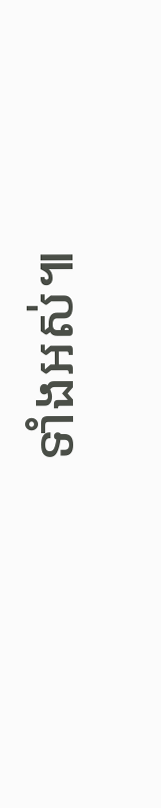ទាំងអស់៕